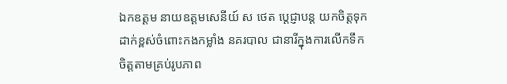ឯកឧត្តម នាយឧត្តមសេនីយ៍ ស ថេត ប្តេជ្ញាបន្ត យកចិត្តទុកដាក់ខ្ពស់ចំពោះកងកម្លាំង នគរបាល ជានារីក្នុងការលើកទឹកចិត្តតាមគ្រប់រូបភាព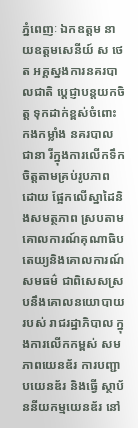ភ្នំពេញៈ ឯកឧត្តម នាយឧត្តមសេនីយ៍ ស ថេត អគ្គស្នងការនគរបាលជាតិ ប្តេជ្ញាបន្តយកចិត្ត ទុកដាក់ខ្ពស់ចំពោះកងកម្លាំង នគរបាលជានា រីក្នុងការលើកទឹកចិត្តតាមគ្រប់រូបភាព ដោយ ផ្អែកលើស្នាដៃនិងសមត្ថភាព ស្របតាម គោលការណ៍គុណាធិបតេយ្យនិងគោលការណ៍ សមធម៌ ជាពិសេសស្របនឹងគោលនយោបាយ របស់ រាជរដ្ឋាភិបាល ក្នុងការលើកកម្ពស់ សមភាពយេនឌ័រ ការបញ្ជាបយេនឌ័រ និងធ្វើ ស្ថាប័ននីយកម្មយេនឌ័រ នៅ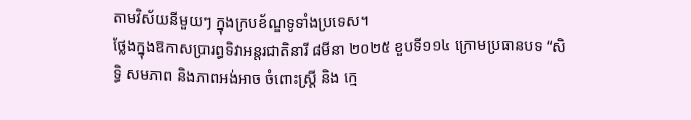តាមវិស័យនីមួយៗ ក្នុងក្របខ័ណ្ឌទូទាំងប្រទេស។
ថ្លែងក្នុងឱកាសប្រារព្ធទិវាអន្តរជាតិនារី ៨មីនា ២០២៥ ខួបទី១១៤ ក្រោមប្រធានបទ “សិទ្ធិ សមភាព និងភាពអង់អាច ចំពោះស្ត្រី និង ក្មេ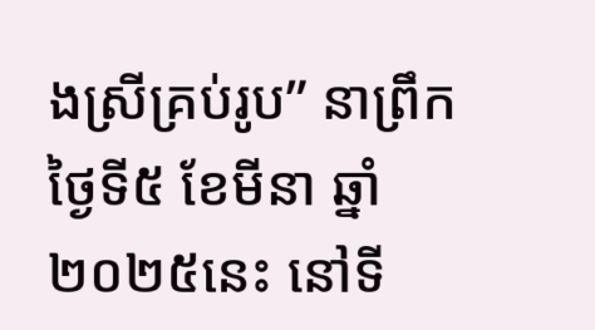ងស្រីគ្រប់រូប” នាព្រឹកថ្ងៃទី៥ ខែមីនា ឆ្នាំ២០២៥នេះ នៅទី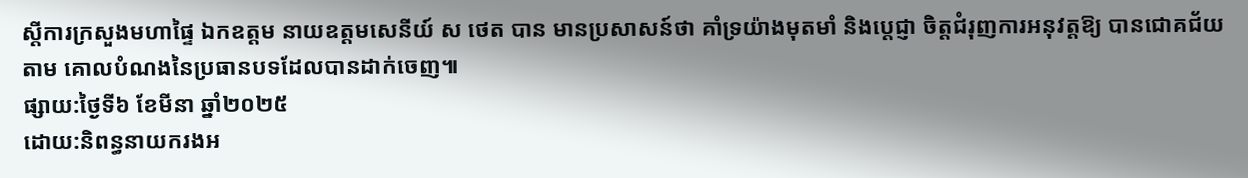ស្តីការក្រសួងមហាផ្ទៃ ឯកឧត្តម នាយឧត្តមសេនីយ៍ ស ថេត បាន មានប្រសាសន៍ថា គាំទ្រយ៉ាងមុតមាំ និងប្តេជ្ញា ចិត្តជំរុញការអនុវត្តឱ្យ បានជោគជ័យតាម គោលបំណងនៃប្រធានបទដែលបានដាក់ចេញ៕
ផ្សាយ:ថ្ងៃទី៦ ខែមីនា ឆ្នាំ២០២៥
ដោយ:និពន្ធនាយករងអ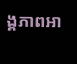ង្គភាពអា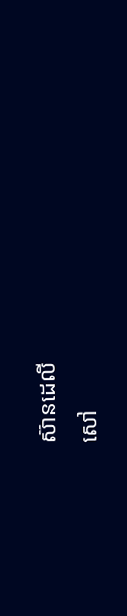ស៊ានដេលី
សៅ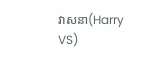វាសនា(Harry VS)